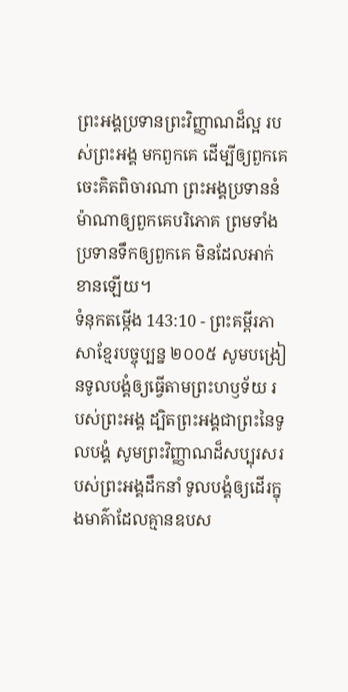ព្រះអង្គប្រទានព្រះវិញ្ញាណដ៏ល្អ របស់ព្រះអង្គ មកពួកគេ ដើម្បីឲ្យពួកគេចេះគិតពិចារណា ព្រះអង្គប្រទាននំម៉ាណាឲ្យពួកគេបរិភោគ ព្រមទាំងប្រទានទឹកឲ្យពួកគេ មិនដែលអាក់ខានឡើយ។
ទំនុកតម្កើង 143:10 - ព្រះគម្ពីរភាសាខ្មែរបច្ចុប្បន្ន ២០០៥ សូមបង្រៀនទូលបង្គំឲ្យធ្វើតាមព្រះហឫទ័យ របស់ព្រះអង្គ ដ្បិតព្រះអង្គជាព្រះនៃទូលបង្គំ សូមព្រះវិញ្ញាណដ៏សប្បុរសរបស់ព្រះអង្គដឹកនាំ ទូលបង្គំឲ្យដើរក្នុងមាគ៌ាដែលគ្មានឧបស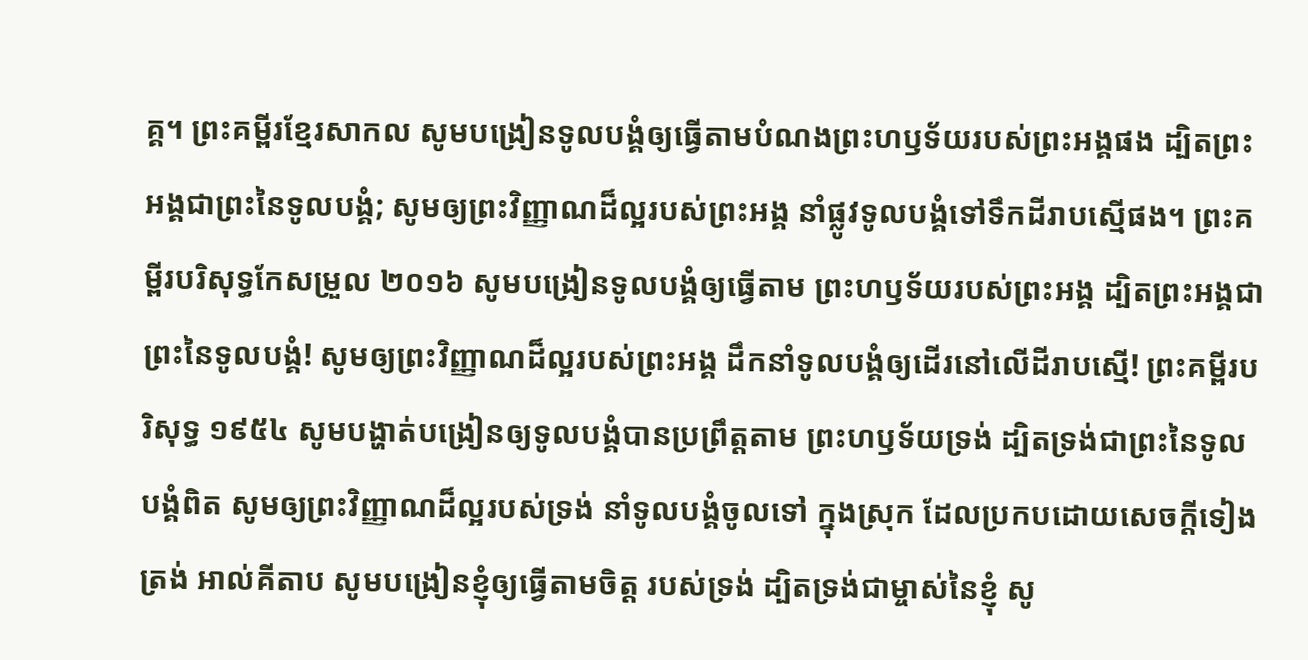គ្គ។ ព្រះគម្ពីរខ្មែរសាកល សូមបង្រៀនទូលបង្គំឲ្យធ្វើតាមបំណងព្រះហឫទ័យរបស់ព្រះអង្គផង ដ្បិតព្រះអង្គជាព្រះនៃទូលបង្គំ; សូមឲ្យព្រះវិញ្ញាណដ៏ល្អរបស់ព្រះអង្គ នាំផ្លូវទូលបង្គំទៅទឹកដីរាបស្មើផង។ ព្រះគម្ពីរបរិសុទ្ធកែសម្រួល ២០១៦ សូមបង្រៀនទូលបង្គំឲ្យធ្វើតាម ព្រះហឫទ័យរបស់ព្រះអង្គ ដ្បិតព្រះអង្គជាព្រះនៃទូលបងំ្គ! សូមឲ្យព្រះវិញ្ញាណដ៏ល្អរបស់ព្រះអង្គ ដឹកនាំទូលបង្គំឲ្យដើរនៅលើដីរាបស្មើ! ព្រះគម្ពីរបរិសុទ្ធ ១៩៥៤ សូមបង្ហាត់បង្រៀនឲ្យទូលបង្គំបានប្រព្រឹត្តតាម ព្រះហឫទ័យទ្រង់ ដ្បិតទ្រង់ជាព្រះនៃទូលបង្គំពិត សូមឲ្យព្រះវិញ្ញាណដ៏ល្អរបស់ទ្រង់ នាំទូលបង្គំចូលទៅ ក្នុងស្រុក ដែលប្រកបដោយសេចក្ដីទៀងត្រង់ អាល់គីតាប សូមបង្រៀនខ្ញុំឲ្យធ្វើតាមចិត្ត របស់ទ្រង់ ដ្បិតទ្រង់ជាម្ចាស់នៃខ្ញុំ សូ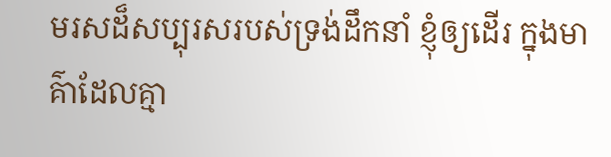មរសដ៏សប្បុរសរបស់ទ្រង់ដឹកនាំ ខ្ញុំឲ្យដើរ ក្នុងមាគ៌ាដែលគ្មា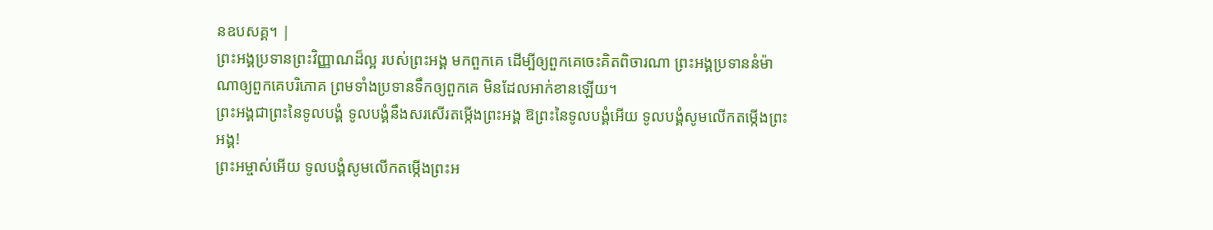នឧបសគ្គ។ |
ព្រះអង្គប្រទានព្រះវិញ្ញាណដ៏ល្អ របស់ព្រះអង្គ មកពួកគេ ដើម្បីឲ្យពួកគេចេះគិតពិចារណា ព្រះអង្គប្រទាននំម៉ាណាឲ្យពួកគេបរិភោគ ព្រមទាំងប្រទានទឹកឲ្យពួកគេ មិនដែលអាក់ខានឡើយ។
ព្រះអង្គជាព្រះនៃទូលបង្គំ ទូលបង្គំនឹងសរសើរតម្កើងព្រះអង្គ ឱព្រះនៃទូលបង្គំអើយ ទូលបង្គំសូមលើកតម្កើងព្រះអង្គ!
ព្រះអម្ចាស់អើយ ទូលបង្គំសូមលើកតម្កើងព្រះអ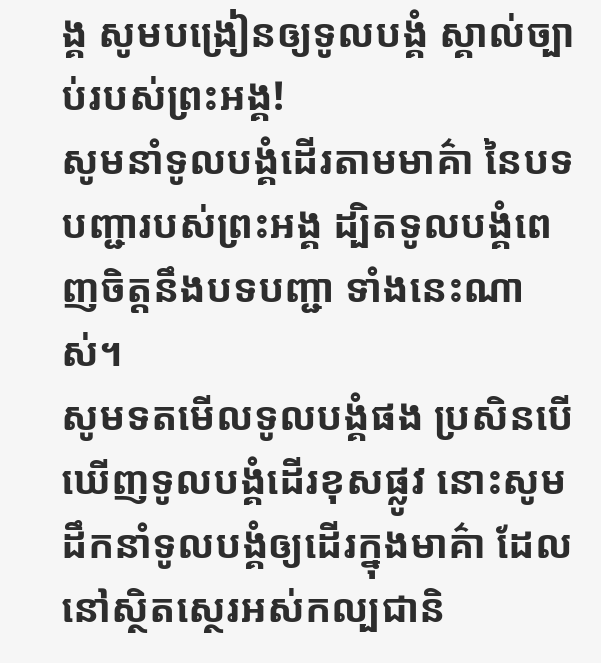ង្គ សូមបង្រៀនឲ្យទូលបង្គំ ស្គាល់ច្បាប់របស់ព្រះអង្គ!
សូមនាំទូលបង្គំដើរតាមមាគ៌ា នៃបទបញ្ជារបស់ព្រះអង្គ ដ្បិតទូលបង្គំពេញចិត្តនឹងបទបញ្ជា ទាំងនេះណាស់។
សូមទតមើលទូលបង្គំផង ប្រសិនបើឃើញទូលបង្គំដើរខុសផ្លូវ នោះសូមដឹកនាំទូលបង្គំឲ្យដើរក្នុងមាគ៌ា ដែលនៅស្ថិតស្ថេរអស់កល្បជានិ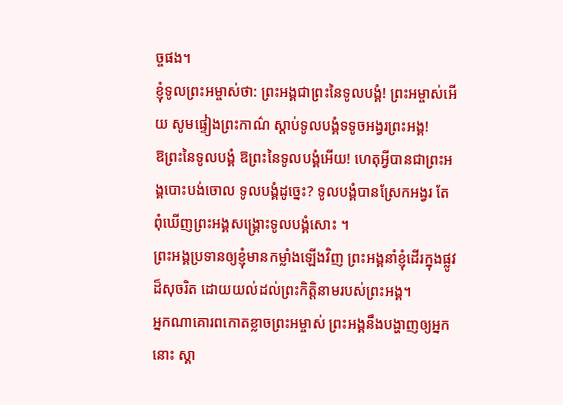ច្ចផង។
ខ្ញុំទូលព្រះអម្ចាស់ថា: ព្រះអង្គជាព្រះនៃទូលបង្គំ! ព្រះអម្ចាស់អើយ សូមផ្ទៀងព្រះកាណ៌ ស្ដាប់ទូលបង្គំទទូចអង្វរព្រះអង្គ!
ឱព្រះនៃទូលបង្គំ ឱព្រះនៃទូលបង្គំអើយ! ហេតុអ្វីបានជាព្រះអង្គបោះបង់ចោល ទូលបង្គំដូច្នេះ? ទូលបង្គំបានស្រែកអង្វរ តែពុំឃើញព្រះអង្គសង្គ្រោះទូលបង្គំសោះ ។
ព្រះអង្គប្រទានឲ្យខ្ញុំមានកម្លាំងឡើងវិញ ព្រះអង្គនាំខ្ញុំដើរក្នុងផ្លូវដ៏សុចរិត ដោយយល់ដល់ព្រះកិត្តិនាមរបស់ព្រះអង្គ។
អ្នកណាគោរពកោតខ្លាចព្រះអម្ចាស់ ព្រះអង្គនឹងបង្ហាញឲ្យអ្នកនោះ ស្គា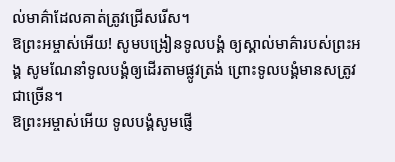ល់មាគ៌ាដែលគាត់ត្រូវជ្រើសរើស។
ឱព្រះអម្ចាស់អើយ! សូមបង្រៀនទូលបង្គំ ឲ្យស្គាល់មាគ៌ារបស់ព្រះអង្គ សូមណែនាំទូលបង្គំឲ្យដើរតាមផ្លូវត្រង់ ព្រោះទូលបង្គំមានសត្រូវជាច្រើន។
ឱព្រះអម្ចាស់អើយ ទូលបង្គំសូមផ្ញើ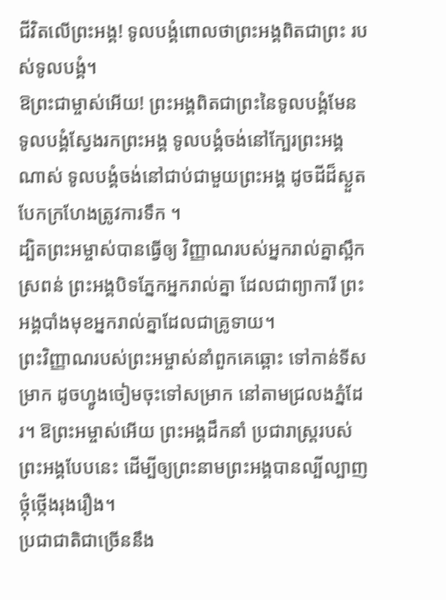ជីវិតលើព្រះអង្គ! ទូលបង្គំពោលថាព្រះអង្គពិតជាព្រះ របស់ទូលបង្គំ។
ឱព្រះជាម្ចាស់អើយ! ព្រះអង្គពិតជាព្រះនៃទូលបង្គំមែន ទូលបង្គំស្វែងរកព្រះអង្គ ទូលបង្គំចង់នៅក្បែរព្រះអង្គណាស់ ទូលបង្គំចង់នៅជាប់ជាមួយព្រះអង្គ ដូចដីដ៏ស្ងួតបែកក្រហែងត្រូវការទឹក ។
ដ្បិតព្រះអម្ចាស់បានធ្វើឲ្យ វិញ្ញាណរបស់អ្នករាល់គ្នាស្ពឹកស្រពន់ ព្រះអង្គបិទភ្នែកអ្នករាល់គ្នា ដែលជាព្យាការី ព្រះអង្គបាំងមុខអ្នករាល់គ្នាដែលជាគ្រូទាយ។
ព្រះវិញ្ញាណរបស់ព្រះអម្ចាស់នាំពួកគេឆ្ពោះ ទៅកាន់ទីសម្រាក ដូចហ្វូងចៀមចុះទៅសម្រាក នៅតាមជ្រលងភ្នំដែរ។ ឱព្រះអម្ចាស់អើយ ព្រះអង្គដឹកនាំ ប្រជារាស្ត្ររបស់ព្រះអង្គបែបនេះ ដើម្បីឲ្យព្រះនាមព្រះអង្គបានល្បីល្បាញ ថ្កុំថ្កើងរុងរឿង។
ប្រជាជាតិជាច្រើននឹង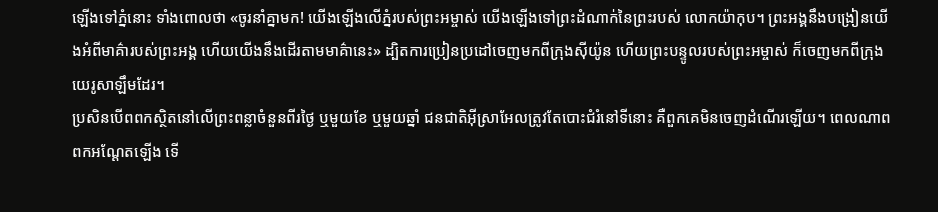ឡើងទៅភ្នំនោះ ទាំងពោលថា «ចូរនាំគ្នាមក! យើងឡើងលើភ្នំរបស់ព្រះអម្ចាស់ យើងឡើងទៅព្រះដំណាក់នៃព្រះរបស់ លោកយ៉ាកុប។ ព្រះអង្គនឹងបង្រៀនយើងអំពីមាគ៌ារបស់ព្រះអង្គ ហើយយើងនឹងដើរតាមមាគ៌ានេះ» ដ្បិតការប្រៀនប្រដៅចេញមកពីក្រុងស៊ីយ៉ូន ហើយព្រះបន្ទូលរបស់ព្រះអម្ចាស់ ក៏ចេញមកពីក្រុងយេរូសាឡឹមដែរ។
ប្រសិនបើពពកស្ថិតនៅលើព្រះពន្លាចំនួនពីរថ្ងៃ ឬមួយខែ ឬមួយឆ្នាំ ជនជាតិអ៊ីស្រាអែលត្រូវតែបោះជំរំនៅទីនោះ គឺពួកគេមិនចេញដំណើរឡើយ។ ពេលណាពពកអណ្ដែតឡើង ទើ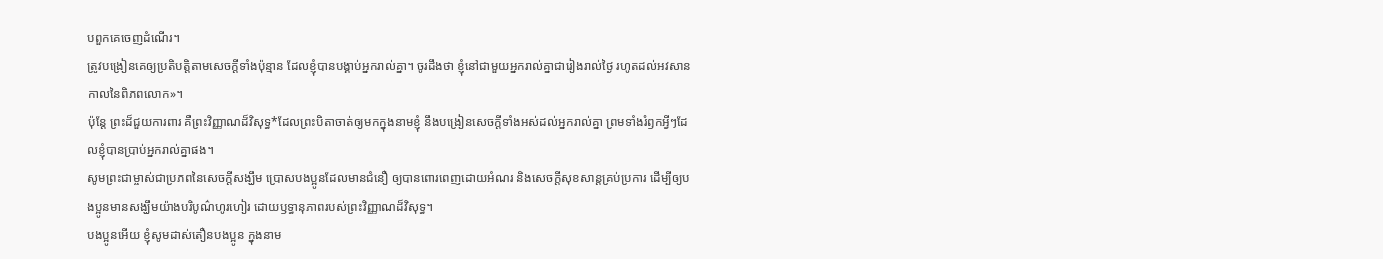បពួកគេចេញដំណើរ។
ត្រូវបង្រៀនគេឲ្យប្រតិបត្តិតាមសេចក្ដីទាំងប៉ុន្មាន ដែលខ្ញុំបានបង្គាប់អ្នករាល់គ្នា។ ចូរដឹងថា ខ្ញុំនៅជាមួយអ្នករាល់គ្នាជារៀងរាល់ថ្ងៃ រហូតដល់អវសានកាលនៃពិភពលោក»។
ប៉ុន្តែ ព្រះដ៏ជួយការពារ គឺព្រះវិញ្ញាណដ៏វិសុទ្ធ*ដែលព្រះបិតាចាត់ឲ្យមកក្នុងនាមខ្ញុំ នឹងបង្រៀនសេចក្ដីទាំងអស់ដល់អ្នករាល់គ្នា ព្រមទាំងរំឭកអ្វីៗដែលខ្ញុំបានប្រាប់អ្នករាល់គ្នាផង។
សូមព្រះជាម្ចាស់ជាប្រភពនៃសេចក្ដីសង្ឃឹម ប្រោសបងប្អូនដែលមានជំនឿ ឲ្យបានពោរពេញដោយអំណរ និងសេចក្ដីសុខសាន្តគ្រប់ប្រការ ដើម្បីឲ្យបងប្អូនមានសង្ឃឹមយ៉ាងបរិបូណ៌ហូរហៀរ ដោយឫទ្ធានុភាពរបស់ព្រះវិញ្ញាណដ៏វិសុទ្ធ។
បងប្អូនអើយ ខ្ញុំសូមដាស់តឿនបងប្អូន ក្នុងនាម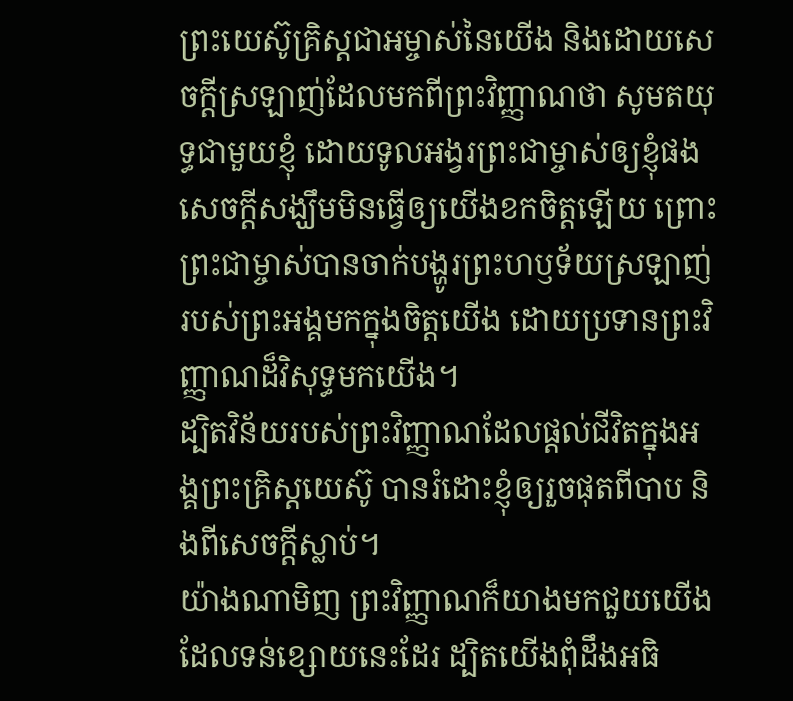ព្រះយេស៊ូគ្រិស្តជាអម្ចាស់នៃយើង និងដោយសេចក្ដីស្រឡាញ់ដែលមកពីព្រះវិញ្ញាណថា សូមតយុទ្ធជាមួយខ្ញុំ ដោយទូលអង្វរព្រះជាម្ចាស់ឲ្យខ្ញុំផង
សេចក្ដីសង្ឃឹមមិនធ្វើឲ្យយើងខកចិត្តឡើយ ព្រោះព្រះជាម្ចាស់បានចាក់បង្ហូរព្រះហឫទ័យស្រឡាញ់របស់ព្រះអង្គមកក្នុងចិត្តយើង ដោយប្រទានព្រះវិញ្ញាណដ៏វិសុទ្ធមកយើង។
ដ្បិតវិន័យរបស់ព្រះវិញ្ញាណដែលផ្ដល់ជីវិតក្នុងអង្គព្រះគ្រិស្តយេស៊ូ បានរំដោះខ្ញុំឲ្យរួចផុតពីបាប និងពីសេចក្ដីស្លាប់។
យ៉ាងណាមិញ ព្រះវិញ្ញាណក៏យាងមកជួយយើងដែលទន់ខ្សោយនេះដែរ ដ្បិតយើងពុំដឹងអធិ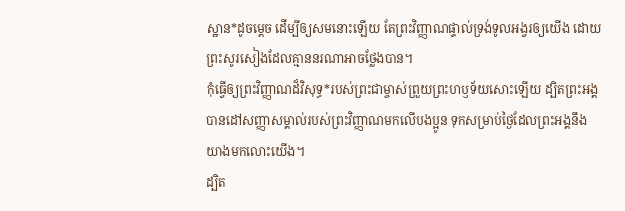ស្ឋាន*ដូចម្ដេច ដើម្បីឲ្យសមនោះឡើយ តែព្រះវិញ្ញាណផ្ទាល់ទ្រង់ទូលអង្វរឲ្យយើង ដោយព្រះសូរសៀងដែលគ្មាននរណាអាចថ្លែងបាន។
កុំធ្វើឲ្យព្រះវិញ្ញាណដ៏វិសុទ្ធ*របស់ព្រះជាម្ចាស់ព្រួយព្រះហឫទ័យសោះឡើយ ដ្បិតព្រះអង្គបានដៅសញ្ញាសម្គាល់របស់ព្រះវិញ្ញាណមកលើបងប្អូន ទុកសម្រាប់ថ្ងៃដែលព្រះអង្គនឹងយាងមកលោះយើង។
ដ្បិត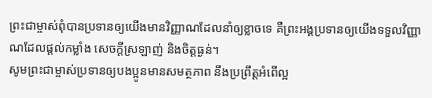ព្រះជាម្ចាស់ពុំបានប្រទានឲ្យយើងមានវិញ្ញាណដែលនាំឲ្យខ្លាចទេ គឺព្រះអង្គប្រទានឲ្យយើងទទួលវិញ្ញាណដែលផ្ដល់កម្លាំង សេចក្ដីស្រឡាញ់ និងចិត្តធ្ងន់។
សូមព្រះជាម្ចាស់ប្រទានឲ្យបងប្អូនមានសមត្ថភាព នឹងប្រព្រឹត្តអំពើល្អ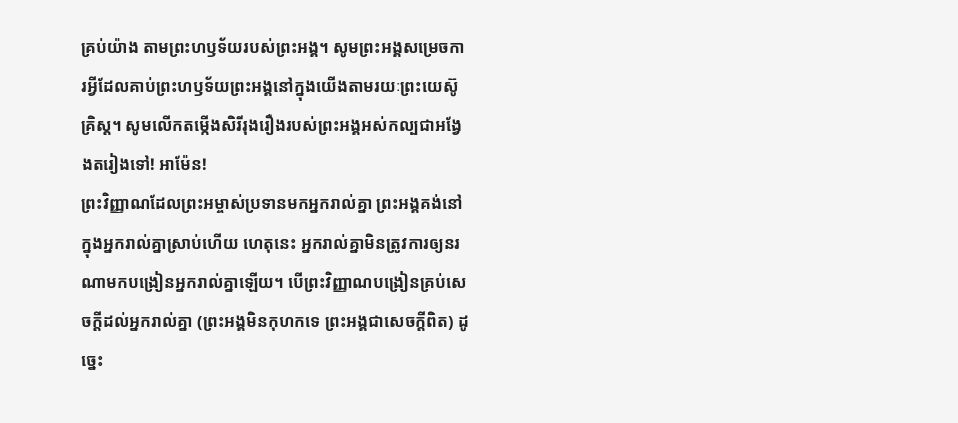គ្រប់យ៉ាង តាមព្រះហឫទ័យរបស់ព្រះអង្គ។ សូមព្រះអង្គសម្រេចការអ្វីដែលគាប់ព្រះហឫទ័យព្រះអង្គនៅក្នុងយើងតាមរយៈព្រះយេស៊ូគ្រិស្ត។ សូមលើកតម្កើងសិរីរុងរឿងរបស់ព្រះអង្គអស់កល្បជាអង្វែងតរៀងទៅ! អាម៉ែន!
ព្រះវិញ្ញាណដែលព្រះអម្ចាស់ប្រទានមកអ្នករាល់គ្នា ព្រះអង្គគង់នៅក្នុងអ្នករាល់គ្នាស្រាប់ហើយ ហេតុនេះ អ្នករាល់គ្នាមិនត្រូវការឲ្យនរណាមកបង្រៀនអ្នករាល់គ្នាឡើយ។ បើព្រះវិញ្ញាណបង្រៀនគ្រប់សេចក្ដីដល់អ្នករាល់គ្នា (ព្រះអង្គមិនកុហកទេ ព្រះអង្គជាសេចក្ដីពិត) ដូច្នេះ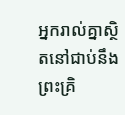អ្នករាល់គ្នាស្ថិតនៅជាប់នឹងព្រះគ្រិ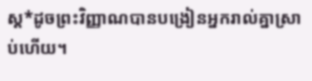ស្ត*ដូចព្រះវិញ្ញាណបានបង្រៀនអ្នករាល់គ្នាស្រាប់ហើយ។